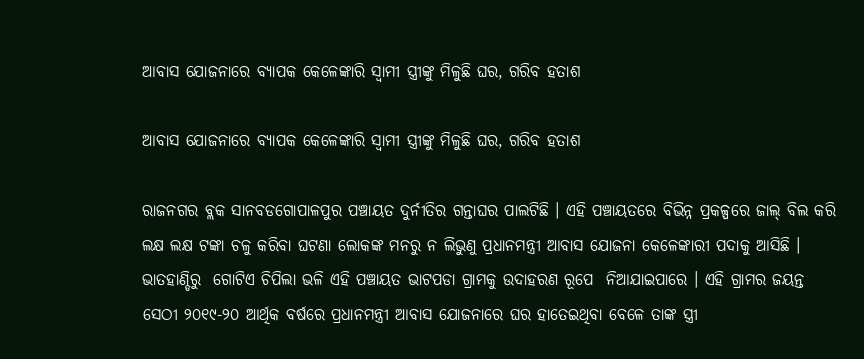ଆବାସ ଯୋଜନାରେ ବ୍ୟାପକ କେଳେଙ୍କାରି ସ୍ୱାମୀ ସ୍ତ୍ରୀଙ୍କୁ ମିଳୁଛି ଘର, ଗରିବ ହତାଶ

ଆବାସ ଯୋଜନାରେ ବ୍ୟାପକ କେଳେଙ୍କାରି ସ୍ୱାମୀ ସ୍ତ୍ରୀଙ୍କୁ ମିଳୁଛି ଘର, ଗରିବ ହତାଶ

ରାଜନଗର ବ୍ଲକ ସାନବଡଗୋପାଳପୁର ପଞ୍ଚାୟତ ଦୁର୍ନୀତିର ଗନ୍ତାଘର ପାଲଟିଛି । ଏହି ପଞ୍ଚାୟତରେ ବିଭିନ୍ନ ପ୍ରକଳ୍ପରେ ଜାଲ୍ ବିଲ କରି ଲକ୍ଷ ଲକ୍ଷ ଟଙ୍କା ଚଳୁ କରିବା ଘଟଣା ଲୋକଙ୍କ ମନରୁ ନ ଲିଭୁଣୁ ପ୍ରଧାନମନ୍ତ୍ରୀ ଆବାସ ଯୋଜନା କେଳେଙ୍କାରୀ ପଦାକୁ ଆସିଛି । ଭାତହାଣ୍ଡିରୁ  ଗୋଟିଏ ଚିପିଲା ଭଳି ଏହି ପଞ୍ଚାୟତ ଭାଟପଡା ଗ୍ରାମକୁ ଉଦାହରଣ ରୂପେ  ନିଆଯାଇପାରେ । ଏହି ଗ୍ରାମର ଜୟନ୍ତ ସେଠୀ ୨୦୧୯-୨୦ ଆର୍ଥିକ ବର୍ଷରେ ପ୍ରଧାନମନ୍ତ୍ରୀ ଆବାସ ଯୋଜନାରେ ଘର ହାତେଇଥିବା ବେଳେ ତାଙ୍କ ସ୍ତ୍ରୀ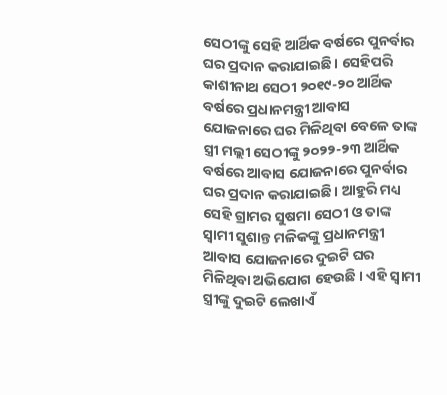ସେଠୀଙ୍କୁ ସେହି ଆର୍ଥିକ ବର୍ଷରେ ପୁନର୍ବାର ଘର ପ୍ରଦାନ କରାଯାଇଛି । ସେହିପରି କାଶୀନାଥ ସେଠୀ ୨୦୧୯-୨୦ ଆର୍ଥିକ ବର୍ଷରେ ପ୍ରଧାନମନ୍ତ୍ରୀ ଆବାସ ଯୋଜନାରେ ଘର ମିଳିଥିବା ବେଳେ ତାଙ୍କ ସ୍ତ୍ରୀ ମଲ୍ଲୀ ସେଠୀଙ୍କୁ ୨୦୨୨-୨୩ ଆର୍ଥିକ ବର୍ଷରେ ଆବାସ ଯୋଜନାରେ ପୁନର୍ବାର ଘର ପ୍ରଦାନ କରାଯାଇଛି । ଆହୁରି ମଧ୍ୟ ସେହି ଗ୍ରାମର ସୁଷମା ସେଠୀ ଓ ତାଙ୍କ ସ୍ୱାମୀ ସୁଶାନ୍ତ ମଳିକଙ୍କୁ ପ୍ରଧାନମନ୍ତ୍ରୀ ଆବାସ ଯୋଜନାରେ ଦୁଇଟି ଘର ମିଳିଥିବା ଅଭିଯୋଗ ହେଉଛି । ଏହି ସ୍ୱାମୀ ସ୍ତ୍ରୀଙ୍କୁ ଦୁଇଟି ଲେଖାଏଁ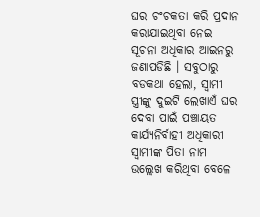ଘର ଚଂଚକତା କରି ପ୍ରଦାନ କରାଯାଇଥିବା ନେଇ ସୂଚନା ଅଧିକାର ଆଇନରୁ ଜଣାପଡିଛି । ସବୁଠାରୁ ବଡକଥା ହେଲା, ସ୍ୱାମୀ ସ୍ତ୍ରୀଙ୍କୁ ଦୁଇଟି ଲେଖାଏଁ ଘର ଦେବା ପାଇଁ ପଞ୍ଚାୟତ କାର୍ଯ୍ୟନିର୍ବାହୀ ଅଧିକାରୀ ସ୍ୱାମୀଙ୍କ ପିତା ନାମ ଉଲ୍ଲେଖ କରିଥିବା ବେଳେ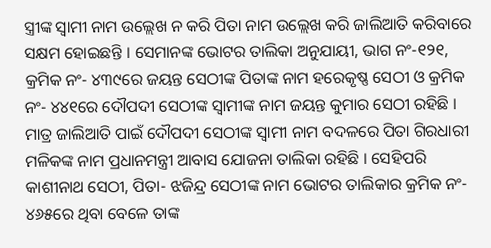ସ୍ତ୍ରୀଙ୍କ ସ୍ୱାମୀ ନାମ ଉଲ୍ଲେଖ ନ କରି ପିତା ନାମ ଉଲ୍ଲେଖ କରି ଜାଲିଆତି କରିବାରେ ସକ୍ଷମ ହୋଇଛନ୍ତି । ସେମାନଙ୍କ ଭୋଟର ତାଲିକା ଅନୁଯାୟୀ, ଭାଗ ନଂ-୧୨୧, କ୍ରମିକ ନଂ- ୪୩୯ରେ ଜୟନ୍ତ ସେଠୀଙ୍କ ପିତାଙ୍କ ନାମ ହରେକୃଷ୍ଣ ସେଠୀ ଓ କ୍ରମିକ ନଂ- ୪୪୧ରେ ଦୌପଦୀ ସେଠୀଙ୍କ ସ୍ୱାମୀଙ୍କ ନାମ ଜୟନ୍ତ କୁମାର ସେଠୀ ରହିଛି । ମାତ୍ର ଜାଲିଆତି ପାଇଁ ଦୌପଦୀ ସେଠୀଙ୍କ ସ୍ୱାମୀ ନାମ ବଦଳରେ ପିତା ଗିରଧାରୀ ମଳିକଙ୍କ ନାମ ପ୍ରଧାନମନ୍ତ୍ରୀ ଆବାସ ଯୋଜନା ତାଲିକା ରହିଛି । ସେହିପରି କାଶୀନାଥ ସେଠୀ, ପିତା- ଝଜିନ୍ଦ୍ର ସେଠୀଙ୍କ ନାମ ଭୋଟର ତାଲିକାର କ୍ରମିକ ନଂ- ୪୬୫ରେ ଥିବା ବେଳେ ତାଙ୍କ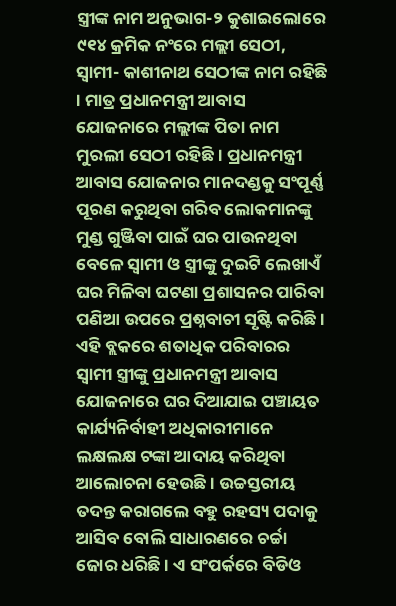ସ୍ତ୍ରୀଙ୍କ ନାମ ଅନୁଭାଗ-୨ କୁଶାଇଲୋରେ ୯୧୪ କ୍ରମିକ ନଂରେ ମଲ୍ଲୀ ସେଠୀ, ସ୍ୱାମୀ- କାଶୀନାଥ ସେଠୀଙ୍କ ନାମ ରହିଛି । ମାତ୍ର ପ୍ରଧାନମନ୍ତ୍ରୀ ଆବାସ ଯୋଜନାରେ ମଲ୍ଲୀଙ୍କ ପିତା ନାମ ମୁରଲୀ ସେଠୀ ରହିଛି । ପ୍ରଧାନମନ୍ତ୍ରୀ ଆବାସ ଯୋଜନାର ମାନଦଣ୍ଡକୁ ସଂପୂର୍ଣ୍ଣ ପୂରଣ କରୁଥିବା ଗରିବ ଲୋକମାନଙ୍କୁ ମୁଣ୍ଡ ଗୁଞ୍ଜିବା ପାଇଁ ଘର ପାଉନଥିବା ବେଳେ ସ୍ୱାମୀ ଓ ସ୍ତ୍ରୀଙ୍କୁ ଦୁଇଟି ଲେଖାଏଁ ଘର ମିଳିବା ଘଟଣା ପ୍ରଶାସନର ପାରିବା ପଣିଆ ଉପରେ ପ୍ରଶ୍ନବାଚୀ ସୃଷ୍ଟି କରିଛି । ଏହି ବ୍ଲକରେ ଶତାଧିକ ପରିବାରର ସ୍ୱାମୀ ସ୍ତ୍ରୀଙ୍କୁ ପ୍ରଧାନମନ୍ତ୍ରୀ ଆବାସ ଯୋଜନାରେ ଘର ଦିଆଯାଇ ପଞ୍ଚାୟତ କାର୍ଯ୍ୟନିର୍ବାହୀ ଅଧିକାରୀମାନେ ଲକ୍ଷଲକ୍ଷ ଟଙ୍କା ଆଦାୟ କରିଥିବା ଆଲୋଚନା ହେଉଛି । ଉଚ୍ଚସ୍ତରୀୟ ତଦନ୍ତ କରାଗଲେ ବହୁ ରହସ୍ୟ ପଦାକୁ ଆସିବ ବୋଲି ସାଧାରଣରେ ଚର୍ଚ୍ଚା ଜୋର ଧରିଛି । ଏ ସଂପର୍କରେ ବିଡିଓ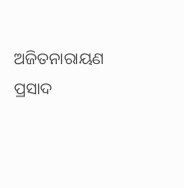ଅଜିତନାରାୟଣ ପ୍ରସାଦ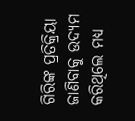ଗିରିଙ୍କ ପ୍ରତିକ୍ରିୟା ଜାଣିବାକୁ ଉଦ୍ୟମ କରିଥିଲେ ମଧ୍ୟ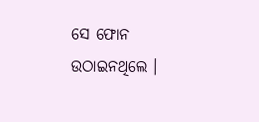ସେ ଫୋନ ଉଠାଇନଥିଲେ ।